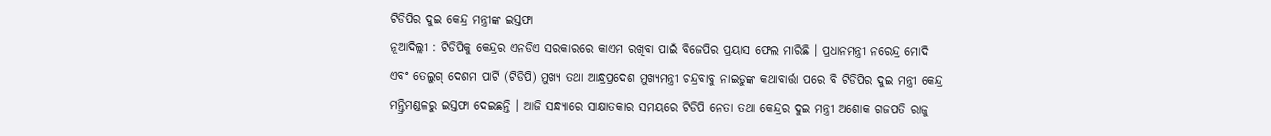ଟିଡିପିର ଦୁଇ କେନ୍ଦ୍ର ମନ୍ତ୍ରୀଙ୍କ ଇସ୍ତଫା
ନୂଆଦିଲ୍ଲୀ : ଟିଡିପିକୁ କେନ୍ଦ୍ରର ଏନଡିଏ ସରକାରରେ କାଏମ ରଖିବା ପାଇଁ ବିଜେପିର ପ୍ରୟାସ ଫେଲ ମାରିଛି । ପ୍ରଧାନମନ୍ତ୍ରୀ ନରେନ୍ଦ୍ର ମୋଦି ଏବଂ ତେଲୁଗ୍ ଦେଶମ ପାର୍ଟି (ଟିଡିପି) ମୁଖ୍ୟ ତଥା ଆନ୍ଧ୍ରପ୍ରଦେଶ ମୁଖ୍ୟମନ୍ତ୍ରୀ ଚନ୍ଦ୍ରବାବୁ ନାଇଡୁଙ୍କ କଥାବାର୍ତ୍ତା ପରେ ବି ଟିଡିପିର ଦୁଇ ମନ୍ତ୍ରୀ କେନ୍ଦ୍ର ମନ୍ତ୍ରିମଣ୍ଡଳରୁ ଇସ୍ତଫା ଦେଇଛନ୍ତି । ଆଜି ସନ୍ଧ୍ୟାରେ ସାକ୍ଷାତକାର ସମୟରେ ଟିଡିପି ନେତା ତଥା କେନ୍ଦ୍ରର ଦୁଇ ମନ୍ତ୍ରୀ ଅଶୋକ ଗଜପତି ରାଜୁ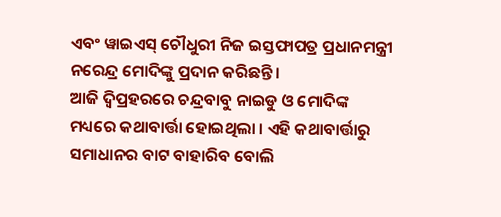ଏବଂ ୱାଇଏସ୍ ଚୌଧୁରୀ ନିଜ ଇସ୍ତଫାପତ୍ର ପ୍ରଧାନମନ୍ତ୍ରୀ ନରେନ୍ଦ୍ର ମୋଦିଙ୍କୁ ପ୍ରଦାନ କରିଛନ୍ତି ।
ଆଜି ଦ୍ୱିପ୍ରହରରେ ଚନ୍ଦ୍ରବାବୁ ନାଇଡୁ ଓ ମୋଦିଙ୍କ ମଧ୍ୟରେ କଥାବାର୍ତ୍ତା ହୋଇଥିଲା । ଏହି କଥାବାର୍ତ୍ତାରୁ ସମାଧାନର ବାଟ ବାହାରିବ ବୋଲି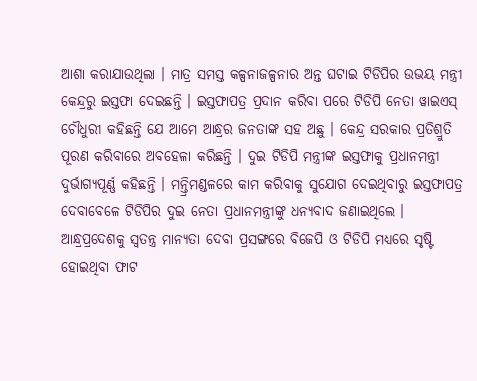ଆଶା କରାଯାଉଥିଲା । ମାତ୍ର ସମସ୍ତ କଳ୍ପନାଜଳ୍ପନାର ଅନ୍ତ ଘଟାଇ ଟିଡିପିର ଉଭୟ ମନ୍ତ୍ରୀ କେନ୍ଦ୍ରରୁ ଇସ୍ତଫା ଦେଇଛନ୍ତି । ଇସ୍ତଫାପତ୍ର ପ୍ରଦାନ କରିବା ପରେ ଟିଡିପି ନେତା ୱାଇଏସ୍ ଚୌଧୁରୀ କହିଛନ୍ତି ଯେ ଆମେ ଆନ୍ଧ୍ରର ଜନତାଙ୍କ ସହ ଅଛୁ । କେନ୍ଦ୍ର ସରକାର ପ୍ରତିଶ୍ରୁତି ପୂରଣ କରିବାରେ ଅବହେଳା କରିଛନ୍ତି । ଦୁଇ ଟିଡିପି ମନ୍ତ୍ରୀଙ୍କ ଇସ୍ତଫାକୁ ପ୍ରଧାନମନ୍ତ୍ରୀ ଦୁର୍ଭାଗ୍ୟପୂର୍ଣ୍ଣ କହିଛନ୍ତି । ମନ୍ତ୍ରିମଣ୍ଡଳରେ କାମ କରିବାକୁ ସୁଯୋଗ ଦେଇଥିବାରୁ ଇସ୍ତଫାପତ୍ର ଦେବାବେଳେ ଟିଡିପିର ଦୁଇ ନେତା ପ୍ରଧାନମନ୍ତ୍ରୀଙ୍କୁ ଧନ୍ୟବାଦ ଜଣାଇଥିଲେ ।
ଆନ୍ଧ୍ରପ୍ରଦେଶକୁ ସ୍ୱତନ୍ତ୍ର ମାନ୍ୟତା ଦେବା ପ୍ରସଙ୍ଗରେ ବିଜେପି ଓ ଟିଡିପି ମଧ୍ୟରେ ସୃଷ୍ଟି ହୋଇଥିବା ଫାଟ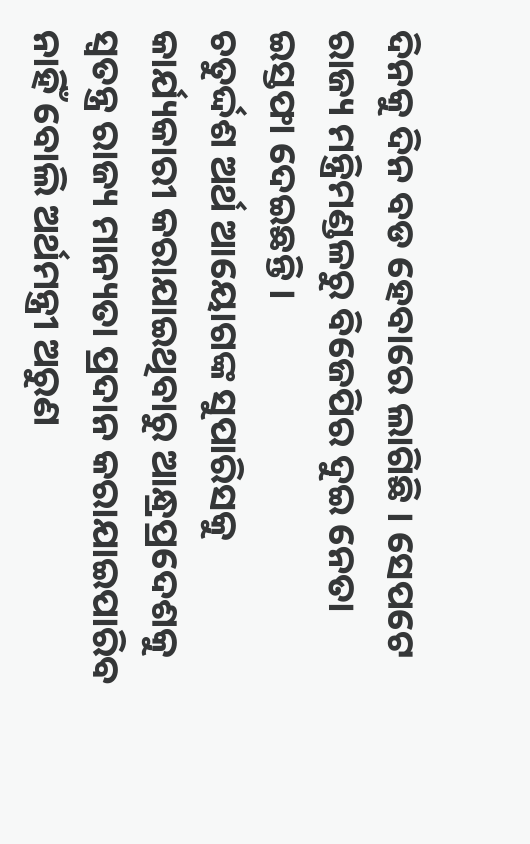ଦିନକୁ ଦିନ ବଡ ହେବାରେ ଲାଗିଛି । ସେପଟେ ରାଜ୍ୟ ମନ୍ତ୍ରିମଣ୍ଡଳରୁ ବିଜେପିର ଦୁଇ ନେତା ଇସ୍ତଫା ଦେଇଛନ୍ତି ।
ଚତୁର୍ଦ୍ଦଶ ଅର୍ଥ ଆୟୋଗଙ୍କ ସୁପାରିସକୁ କାର୍ଯ୍ୟକାରୀ କରାଯାଇଥିବାରୁ ଆନ୍ଧ୍ରପ୍ରଦେଶକୁ ସ୍ୱତନ୍ତ୍ର ରାଜ୍ୟ ମାନ୍ୟତା ପ୍ରଦାନ କରାଯାଇପାରିବ ନାହିଁ ବୋଲି ଅର୍ଥମନ୍ତ୍ରୀ ଅରୁଣ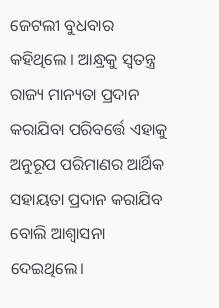ଜେଟଲୀ ବୁଧବାର କହିଥିଲେ । ଆନ୍ଧ୍ରକୁ ସ୍ୱତନ୍ତ୍ର ରାଜ୍ୟ ମାନ୍ୟତା ପ୍ରଦାନ କରାଯିବା ପରିବର୍ତ୍ତେ ଏହାକୁ ଅନୁରୂପ ପରିମାଣର ଆର୍ଥିକ ସହାୟତା ପ୍ରଦାନ କରାଯିବ ବୋଲି ଆଶ୍ୱାସନା ଦେଇଥିଲେ।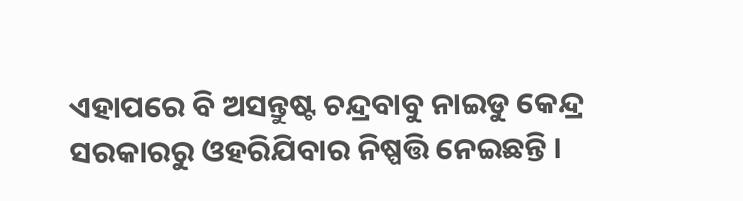ଏହାପରେ ବି ଅସନ୍ତୁଷ୍ଟ ଚନ୍ଦ୍ରବାବୁ ନାଇଡୁ କେନ୍ଦ୍ର ସରକାରରୁ ଓହରିଯିବାର ନିଷ୍ପତ୍ତି ନେଇଛନ୍ତି ।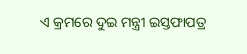ଏ କ୍ରମରେ ଦୁଇ ମନ୍ତ୍ରୀ ଇସ୍ତଫାପତ୍ର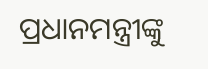ପ୍ରଧାନମନ୍ତ୍ରୀଙ୍କୁ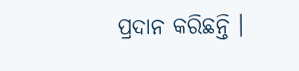ପ୍ରଦାନ କରିଛନ୍ତି ।